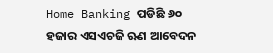Home Banking ପଡିଛି ୬୦ ହଜାର ଏସଏଚଜି ଋଣ ଆବେଦନ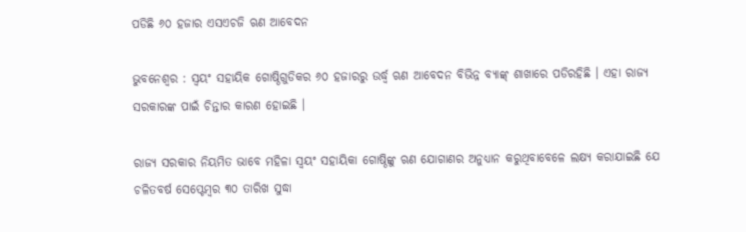ପଡିଛି ୬୦ ହଜାର ଏସଏଚଜି ଋଣ ଆବେଦନ

ଭୁବନେଶ୍ୱର : ସ୍ୱୟଂ ସହାୟିକ ଗୋଷ୍ଠିଗୁଡିକର ୬୦ ହଜାରରୁ ଉର୍ଦ୍ଧ୍ୱ ଋଣ ଆବେଦନ ବିଭିନ୍ନ ବ୍ୟାଙ୍କ୍‍ ଶାଖାରେ ପଡିରହିଛି । ଏହା ରାଜ୍ୟ ସରକାରଙ୍କ ପାଇଁ ଚିନ୍ତାର କାରଣ ହୋଇଛି ।

ରାଜ୍ୟ ସରକାର ନିୟମିତ ଭାବେ ମହିଳା ସ୍ୱୟଂ ସହାୟିକା ଗୋଷ୍ଠିଙ୍କୁ ଋଣ ଯୋଗାଣର ଅନୁଧ୍ୟାନ କରୁଥିବାବେଳେ ଲକ୍ଷ୍ୟ କରାଯାଇଛି ଯେ ଚଳିତବର୍ଷ ସେପ୍ଟେମ୍ବର ୩୦ ତାରିଖ ସୁଦ୍ଧା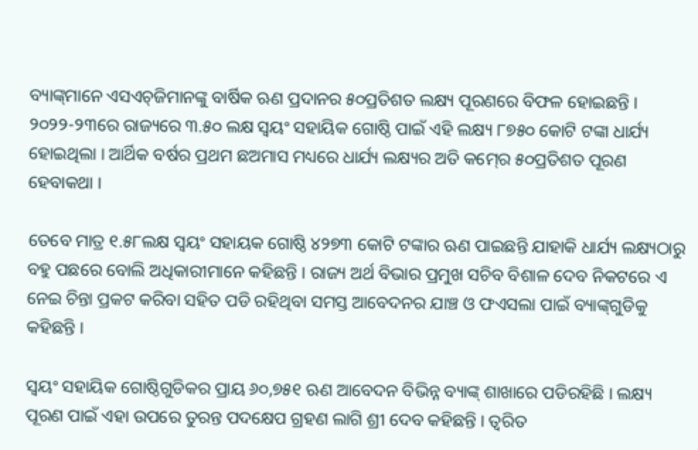ବ୍ୟାଙ୍କ୍‍ମାନେ ଏସଏଚ୍‍ଜିମାନଙ୍କୁ ବାର୍ଷିକ ଋଣ ପ୍ରଦାନର ୫୦ପ୍ରତିଶତ ଲକ୍ଷ୍ୟ ପୂରଣରେ ବିଫଳ ହୋଇଛନ୍ତି । ୨୦୨୨-୨୩ରେ ରାଜ୍ୟରେ ୩.୫୦ ଲକ୍ଷ ସ୍ୱୟଂ ସହାୟିକ ଗୋଷ୍ଠି ପାଇଁ ଏହି ଲକ୍ଷ୍ୟ ୮୭୫୦ କୋଟି ଟଙ୍କା ଧାର୍ଯ୍ୟ ହୋଇଥିଲା । ଆର୍ଥିକ ବର୍ଷର ପ୍ରଥମ ଛଅମାସ ମଧ୍ୟରେ ଧାର୍ଯ୍ୟ ଲକ୍ଷ୍ୟର ଅତି କମ୍‍ରେ ୫୦ପ୍ରତିଶତ ପୂରଣ ହେବାକଥା ।

ତେବେ ମାତ୍ର ୧.୫୮ଲକ୍ଷ ସ୍ୱୟଂ ସହାୟକ ଗୋଷ୍ଠି ୪୨୭୩ କୋଟି ଟଙ୍କାର ଋଣ ପାଇଛନ୍ତି ଯାହାକି ଧାର୍ଯ୍ୟ ଲକ୍ଷ୍ୟଠାରୁ ବହୁ ପଛରେ ବୋଲି ଅଧିକାରୀମାନେ କହିଛନ୍ତି । ରାଜ୍ୟ ଅର୍ଥ ବିଭାର ପ୍ରମୁଖ ସଚିବ ବିଶାଳ ଦେବ ନିକଟରେ ଏ ନେଇ ଚିନ୍ତା ପ୍ରକଟ କରିବା ସହିତ ପଡି ରହିଥିବା ସମସ୍ତ ଆବେଦନର ଯାଞ୍ଚ ଓ ଫଏସଲା ପାଇଁ ବ୍ୟାଙ୍କ୍‍ଗୁଡିକୁ କହିଛନ୍ତି ।

ସ୍ୱୟଂ ସହାୟିକ ଗୋଷ୍ଠିଗୁଡିକର ପ୍ରାୟ ୬୦,୭୫୧ ଋଣ ଆବେଦନ ବିଭିନ୍ନ ବ୍ୟାଙ୍କ୍‍ ଶାଖାରେ ପଡିରହିଛି । ଲକ୍ଷ୍ୟ ପୂରଣ ପାଇଁ ଏହା ଉପରେ ତୁରନ୍ତ ପଦକ୍ଷେପ ଗ୍ରହଣ ଲାଗି ଶ୍ରୀ ଦେବ କହିଛନ୍ତି । ତ୍ୱରିତ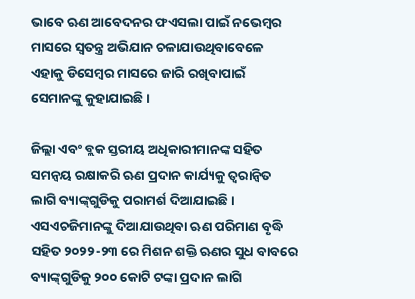ଭାବେ ଋଣ ଆବେଦନର ଫଏସଲା ପାଇଁ ନଭେମ୍ବର ମାସରେ ସ୍ୱତନ୍ତ୍ର ଅଭିଯାନ ଚଳାଯାଉଥିବାବେଳେ ଏହାକୁ ଡିସେମ୍ବର ମାସରେ ଜାରି ରଖିବାପାଇଁ ସେମାନଙ୍କୁ କୁହାଯାଇଛି ।

ଜିଲ୍ଲା ଏବଂ ବ୍ଲକ ସ୍ତରୀୟ ଅଧିକାରୀମାନଙ୍କ ସହିତ ସମନ୍ୱୟ ରକ୍ଷାକରି ଋଣ ପ୍ରଦାନ କାର୍ଯ୍ୟକୁ ତ୍ୱରାନ୍ୱିତ ଲାଗି ବ୍ୟାଙ୍କ୍‍ଗୁଡିକୁ ପରାମର୍ଶ ଦିଆଯାଇଛି । ଏସଏଚଜିମାନଙ୍କୁ ଦିଆଯାଉଥିବା ଋଣ ପରିମାଣ ବୃଦ୍ଧି ସହିତ ୨୦୨୨-୨୩ ରେ ମିଶନ ଶକ୍ତି ଋଣର ସୁଧ ବାବରେ ବ୍ୟାଙ୍କ୍‍ଗୁଡିକୁ ୨୦୦ କୋଟି ଟଙ୍କା ପ୍ରଦାନ ଲାଗି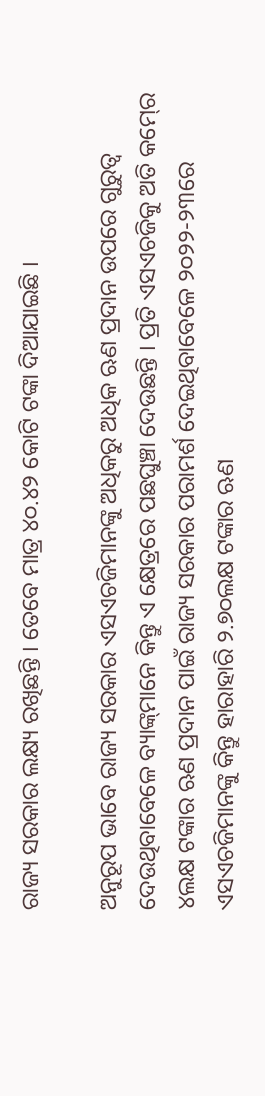ରାଜ୍ୟ ସରକାର ଲକ୍ଷ୍ୟ ରଖିଛନ୍ତି । ତେବେ ମାତ୍ର ୪୦.୪୨ କୋଟି ଟଙ୍କା ଦିଆଯାଇଛି ।

ଅନୁରୂପ ଭାବେ ରାଜ୍ୟ ସରକାର ଏସଏଚଜିମାନଙ୍କୁ ଅଧିକରୁ ଅଧିକ ଋଣ ପ୍ରଦାନ ଉପରେ ଗୁରୁତ୍ୱ ଦେଉଥିବାବେଳେ ବ୍ୟାଙ୍କ୍‍ମାନେ କିନ୍ତୁ ଏ କ୍ଷେତ୍ରରେ ପଛଘୁଞ୍ଚା ଦେଉଛନ୍ତି । ପ୍ରତି ଏସଏଚଜିକୁ ଅତି କମ୍‍ରେ ୪ଲକ୍ଷ ଟଙ୍କାର ଋଣ ପ୍ରଦାନ ପାଇଁ ରାଜ୍ୟ ସରକାର ପରାମର୍ଶ ଦେଇଥିବାବେଳେ ୨୦୨୨-୨୩ରେ ଏସଏଚଜିମାନଙ୍କୁ କିନ୍ତୁ ହାରାହାରି ୨.୭୦ଲକ୍ଷ ଟଙ୍କାର ଋଣ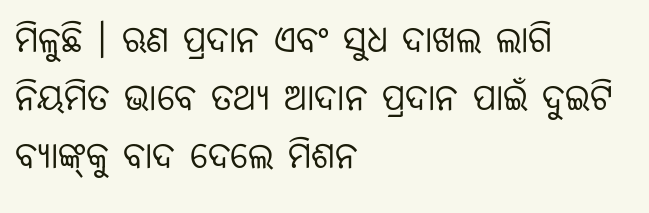ମିଳୁଛି । ଋଣ ପ୍ରଦାନ ଏବଂ ସୁଧ ଦାଖଲ ଲାଗି ନିୟମିତ ଭାବେ ତଥ୍ୟ ଆଦାନ ପ୍ରଦାନ ପାଇଁ ଦୁଇଟି ବ୍ୟାଙ୍କ୍‍କୁ ବାଦ ଦେଲେ ମିଶନ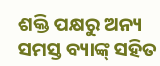ଶକ୍ତି ପକ୍ଷରୁ ଅନ୍ୟ ସମସ୍ତ ବ୍ୟାଙ୍କ୍‍ ସହିତ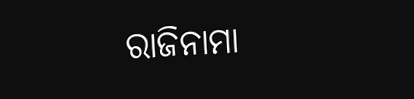ରାଜିନାମା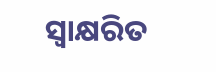ସ୍ୱାକ୍ଷରିତ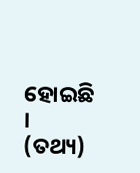ହୋଇଛି । (ତଥ୍ୟ)